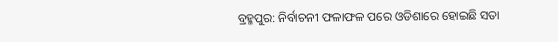ବ୍ରହ୍ମପୁର: ନିର୍ବାଚନୀ ଫଳାଫଳ ପରେ ଓଡିଶାରେ ହୋଇଛି ସତା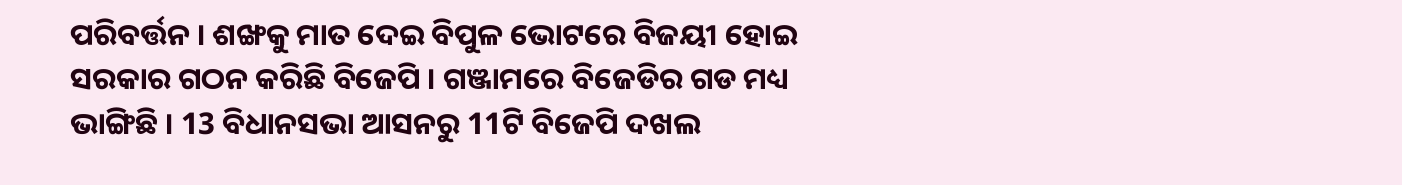ପରିବର୍ତ୍ତନ । ଶଙ୍ଖକୁ ମାତ ଦେଇ ବିପୁଳ ଭୋଟରେ ବିଜୟୀ ହୋଇ ସରକାର ଗଠନ କରିଛି ବିଜେପି । ଗଞ୍ଜାମରେ ବିଜେଡିର ଗଡ ମଧ୍ୟ ଭାଙ୍ଗିଛି । 13 ବିଧାନସଭା ଆସନରୁ 11ଟି ବିଜେପି ଦଖଲ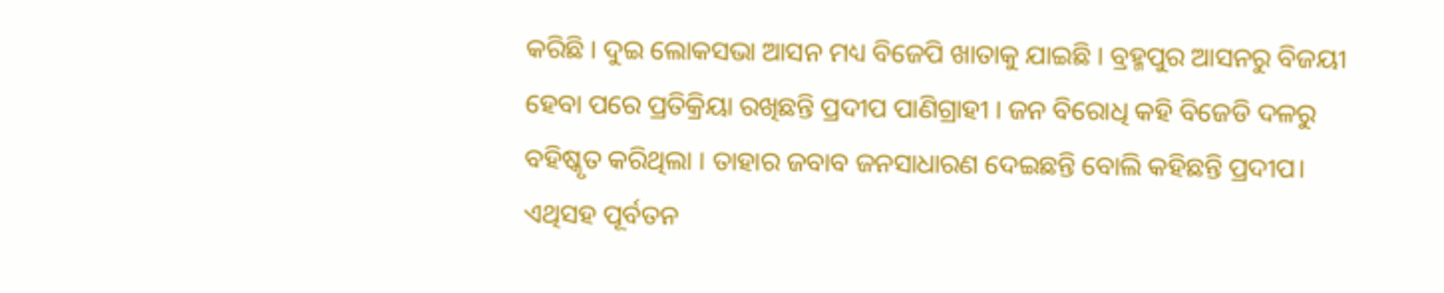କରିଛି । ଦୁଇ ଲୋକସଭା ଆସନ ମଧ୍ୟ ବିଜେପି ଖାତାକୁ ଯାଇଛି । ବ୍ରହ୍ମପୁର ଆସନରୁ ବିଜୟୀ ହେବା ପରେ ପ୍ରତିକ୍ରିୟା ରଖିଛନ୍ତି ପ୍ରଦୀପ ପାଣିଗ୍ରାହୀ । ଜନ ବିରୋଧି କହି ବିଜେଡି ଦଳରୁ ବହିଷ୍କୃତ କରିଥିଲା । ତାହାର ଜବାବ ଜନସାଧାରଣ ଦେଇଛନ୍ତି ବୋଲି କହିଛନ୍ତି ପ୍ରଦୀପ। ଏଥିସହ ପୂର୍ବତନ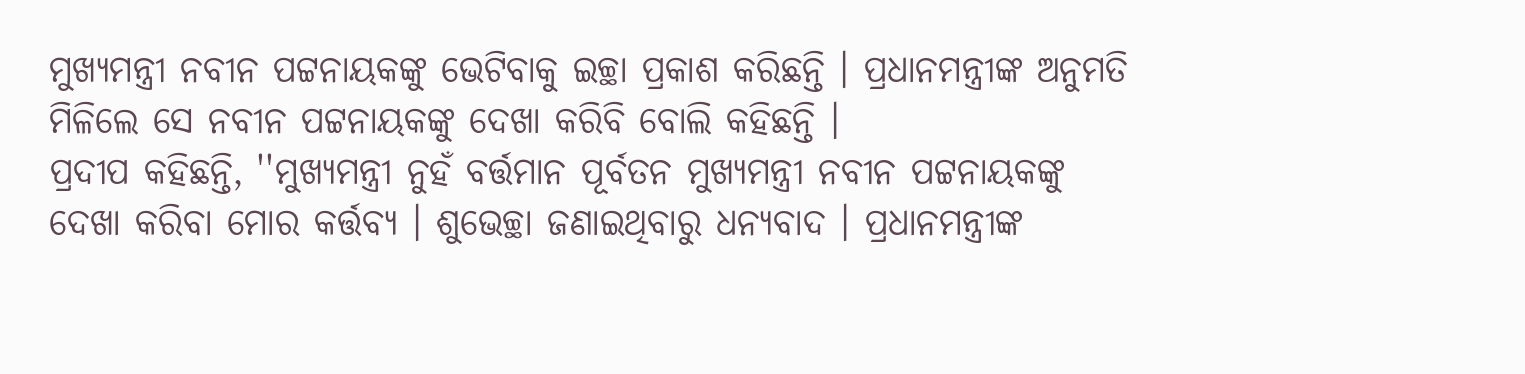ମୁଖ୍ୟମନ୍ତ୍ରୀ ନବୀନ ପଟ୍ଟନାୟକଙ୍କୁ ଭେଟିବାକୁ ଇଚ୍ଛା ପ୍ରକାଶ କରିଛନ୍ତି । ପ୍ରଧାନମନ୍ତ୍ରୀଙ୍କ ଅନୁମତି ମିଳିଲେ ସେ ନବୀନ ପଟ୍ଟନାୟକଙ୍କୁ ଦେଖା କରିବି ବୋଲି କହିଛନ୍ତି ।
ପ୍ରଦୀପ କହିଛନ୍ତି, ''ମୁଖ୍ୟମନ୍ତ୍ରୀ ନୁହଁ ବର୍ତ୍ତମାନ ପୂର୍ବତନ ମୁଖ୍ୟମନ୍ତ୍ରୀ ନବୀନ ପଟ୍ଟନାୟକଙ୍କୁ ଦେଖା କରିବା ମୋର କର୍ତ୍ତବ୍ୟ । ଶୁଭେଚ୍ଛା ଜଣାଇଥିବାରୁ ଧନ୍ୟବାଦ । ପ୍ରଧାନମନ୍ତ୍ରୀଙ୍କ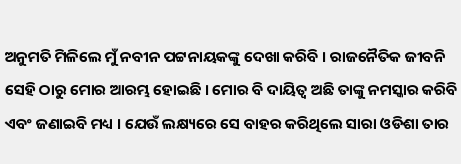ଅନୁମତି ମିଳିଲେ ମୁଁ ନବୀନ ପଟ୍ଟନାୟକଙ୍କୁ ଦେଖା କରିବି । ରାଜନୈତିକ ଜୀବନି ସେହି ଠାରୁ ମୋର ଆରମ୍ଭ ହୋଇଛି । ମୋର ବି ଦାୟିତ୍ବ ଅଛି ତାଙ୍କୁ ନମସ୍କାର କରିବି ଏବଂ ଜଣାଇବି ମଧ୍ୟ । ଯେଉଁ ଲକ୍ଷ୍ୟରେ ସେ ବାହର କରିଥିଲେ ସାରା ଓଡିଶା ତାର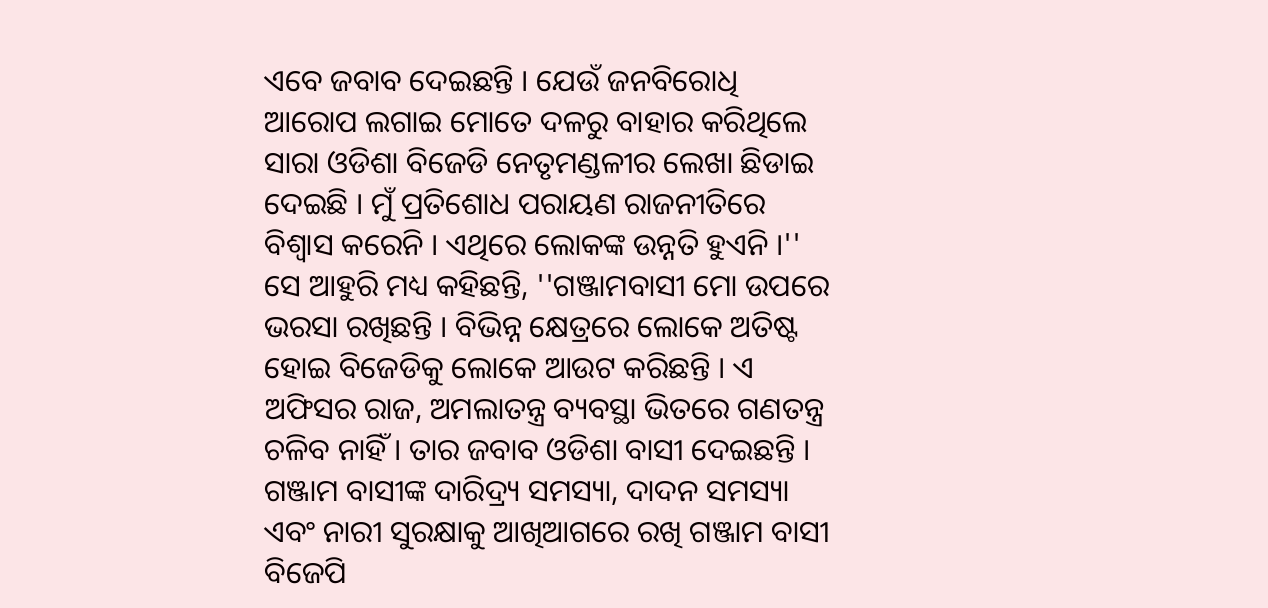ଏବେ ଜବାବ ଦେଇଛନ୍ତି । ଯେଉଁ ଜନବିରୋଧି ଆରୋପ ଲଗାଇ ମୋତେ ଦଳରୁ ବାହାର କରିଥିଲେ ସାରା ଓଡିଶା ବିଜେଡି ନେତୃମଣ୍ଡଳୀର ଲେଖା ଛିଡାଇ ଦେଇଛି । ମୁଁ ପ୍ରତିଶୋଧ ପରାୟଣ ରାଜନୀତିରେ ବିଶ୍ବାସ କରେନି । ଏଥିରେ ଲୋକଙ୍କ ଉନ୍ନତି ହୁଏନି ।''
ସେ ଆହୁରି ମଧ୍ୟ କହିଛନ୍ତି, ''ଗଞ୍ଜାମବାସୀ ମୋ ଉପରେ ଭରସା ରଖିଛନ୍ତି । ବିଭିନ୍ନ କ୍ଷେତ୍ରରେ ଲୋକେ ଅତିଷ୍ଟ ହୋଇ ବିଜେଡିକୁ ଲୋକେ ଆଉଟ କରିଛନ୍ତି । ଏ ଅଫିସର ରାଜ, ଅମଲାତନ୍ତ୍ର ବ୍ୟବସ୍ଥା ଭିତରେ ଗଣତନ୍ତ୍ର ଚଳିବ ନାହିଁ । ତାର ଜବାବ ଓଡିଶା ବାସୀ ଦେଇଛନ୍ତି । ଗଞ୍ଜାମ ବାସୀଙ୍କ ଦାରିଦ୍ର୍ୟ ସମସ୍ୟା, ଦାଦନ ସମସ୍ୟା ଏବଂ ନାରୀ ସୁରକ୍ଷାକୁ ଆଖିଆଗରେ ରଖି ଗଞ୍ଜାମ ବାସୀ ବିଜେପି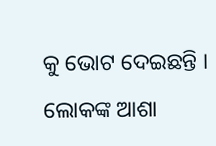କୁ ଭୋଟ ଦେଇଛନ୍ତି । ଲୋକଙ୍କ ଆଶା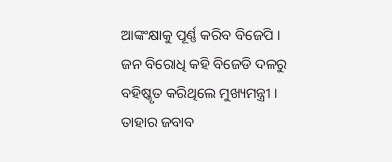ଆଙ୍କଂକ୍ଷାକୁ ପୂର୍ଣ୍ଣ କରିବ ବିଜେପି । ଜନ ବିରୋଧି କହି ବିଜେଡି ଦଳରୁ ବହିଷ୍କୃତ କରିଥିଲେ ମୁଖ୍ୟମନ୍ତ୍ରୀ । ତାହାର ଜବାବ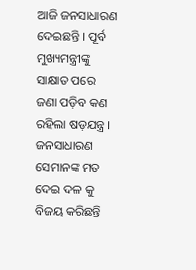ଆଜି ଜନସାଧାରଣ ଦେଇଛନ୍ତି । ପୂର୍ବ ମୁଖ୍ୟମନ୍ତ୍ରୀଙ୍କୁ ସାକ୍ଷାତ ପରେ ଜଣା ପଡ଼ିବ କଣ ରହିଲା ଷଡ଼ଯନ୍ତ୍ର । ଜନସାଧାରଣ ସେମାନଙ୍କ ମତ ଦେଇ ଦଳ କୁ ବିଜୟ କରିଛନ୍ତି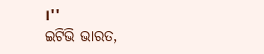।''
ଇଟିଭି ଭାରତ,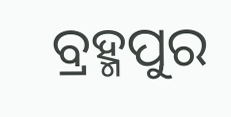ବ୍ରହ୍ମପୁର